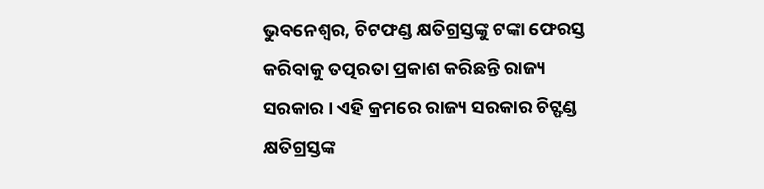ଭୁବନେଶ୍ୱର, ଚିଟଫଣ୍ଡ କ୍ଷତିଗ୍ରସ୍ତଙ୍କୁ ଟଙ୍କା ଫେରସ୍ତ କରିବାକୁ ତତ୍ପରତା ପ୍ରକାଶ କରିଛନ୍ତି ରାଜ୍ୟ ସରକାର । ଏହି କ୍ରମରେ ରାଜ୍ୟ ସରକାର ଚିଟ୍ଫଣ୍ଡ କ୍ଷତିଗ୍ରସ୍ତଙ୍କ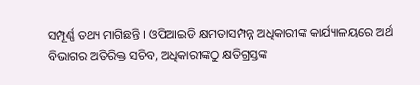ସମ୍ପୂର୍ଣ୍ଣ ତଥ୍ୟ ମାଗିଛନ୍ତି । ଓପିଆଇଡି କ୍ଷମତାସମ୍ପନ୍ନ ଅଧିକାରୀଙ୍କ କାର୍ଯ୍ୟାଳୟରେ ଅର୍ଥ ବିଭାଗର ଅତିରିକ୍ତ ସଚିବ, ଅଧିକାରୀଙ୍କଠୁ କ୍ଷତିଗ୍ରସ୍ତଙ୍କ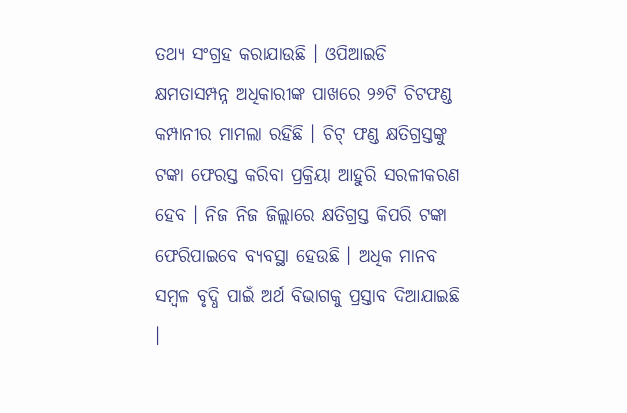ତଥ୍ୟ ସଂଗ୍ରହ କରାଯାଉଛି । ଓପିଆଇଡି କ୍ଷମତାସମ୍ପନ୍ନ ଅଧିକାରୀଙ୍କ ପାଖରେ ୨୬ଟି ଚିଟଫଣ୍ଡ କମ୍ପାନୀର ମାମଲା ରହିଛି । ଚିଟ୍ ଫଣ୍ଡ କ୍ଷତିଗ୍ରସ୍ତଙ୍କୁ ଟଙ୍କା ଫେରସ୍ତ କରିବା ପ୍ରକ୍ରିୟା ଆହୁରି ସରଳୀକରଣ ହେବ । ନିଜ ନିଜ ଜିଲ୍ଲାରେ କ୍ଷତିଗ୍ରସ୍ତ କିପରି ଟଙ୍କା ଫେରିପାଇବେ ବ୍ୟବସ୍ଥା ହେଉଛି । ଅଧିକ ମାନବ ସମ୍ବଳ ବୃଦ୍ଧି ପାଇଁ ଅର୍ଥ ବିଭାଗକୁ ପ୍ରସ୍ତାବ ଦିଆଯାଇଛି ।